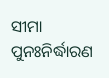ସୀମା ପୁନଃନିର୍ଦ୍ଧାରଣ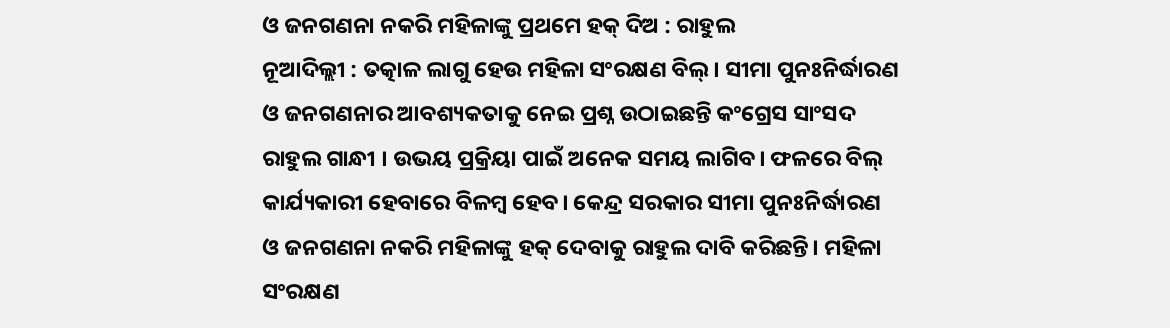ଓ ଜନଗଣନା ନକରି ମହିଳାଙ୍କୁ ପ୍ରଥମେ ହକ୍ ଦିଅ : ରାହୁଲ
ନୂଆଦିଲ୍ଲୀ : ତତ୍କାଳ ଲାଗୁ ହେଉ ମହିଳା ସଂରକ୍ଷଣ ବିଲ୍ । ସୀମା ପୁନଃନିର୍ଦ୍ଧାରଣ ଓ ଜନଗଣନାର ଆବଶ୍ୟକତାକୁ ନେଇ ପ୍ରଶ୍ନ ଉଠାଇଛନ୍ତି କଂଗ୍ରେସ ସାଂସଦ ରାହୁଲ ଗାନ୍ଧୀ । ଉଭୟ ପ୍ରକ୍ରିୟା ପାଇଁ ଅନେକ ସମୟ ଲାଗିବ। ଫଳରେ ବିଲ୍ କାର୍ଯ୍ୟକାରୀ ହେବାରେ ବିଳମ୍ବ ହେବ। କେନ୍ଦ୍ର ସରକାର ସୀମା ପୁନଃନିର୍ଦ୍ଧାରଣ ଓ ଜନଗଣନା ନକରି ମହିଳାଙ୍କୁ ହକ୍ ଦେବାକୁ ରାହୁଲ ଦାବି କରିଛନ୍ତି। ମହିଳା ସଂରକ୍ଷଣ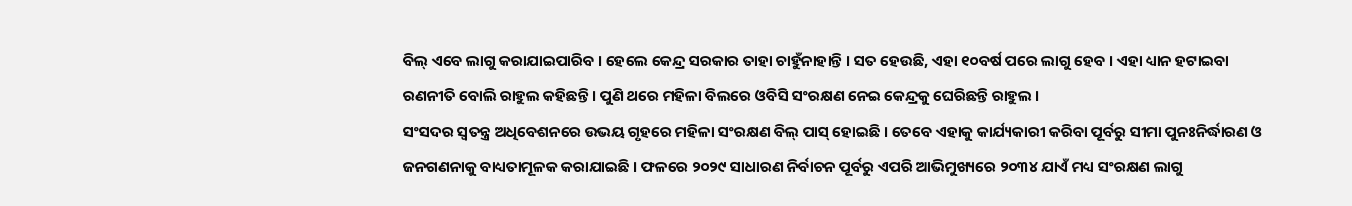ବିଲ୍ ଏବେ ଲାଗୁ କରାଯାଇପାରିବ । ହେଲେ କେନ୍ଦ୍ର ସରକାର ତାହା ଚାହୁଁନାହାନ୍ତି । ସତ ହେଉଛି, ଏହା ୧୦ବର୍ଷ ପରେ ଲାଗୁ ହେବ । ଏହା ଧ୍ୟାନ ହଟାଇବା ରଣନୀତି ବୋଲି ରାହୁଲ କହିଛନ୍ତି । ପୁଣି ଥରେ ମହିଳା ବିଲରେ ଓବିସି ସଂରକ୍ଷଣ ନେଇ କେନ୍ଦ୍ରକୁ ଘେରିଛନ୍ତି ରାହୁଲ ।
ସଂସଦର ସ୍ବତନ୍ତ୍ର ଅଧିବେଶନରେ ଉଭୟ ଗୃହରେ ମହିଳା ସଂରକ୍ଷଣ ବିଲ୍ ପାସ୍ ହୋଇଛି । ତେବେ ଏହାକୁ କାର୍ଯ୍ୟକାରୀ କରିବା ପୂର୍ବରୁ ସୀମା ପୁନଃନିର୍ଦ୍ଧାରଣ ଓ ଜନଗଣନାକୁ ବାଧ୍ୟତାମୂଳକ କରାଯାଇଛି । ଫଳରେ ୨୦୨୯ ସାଧାରଣ ନିର୍ବାଚନ ପୂର୍ବରୁ ଏପରି ଆଭିମୁଖ୍ୟରେ ୨୦୩୪ ଯାଏଁ ମଧ୍ୟ ସଂରକ୍ଷଣ ଲାଗୁ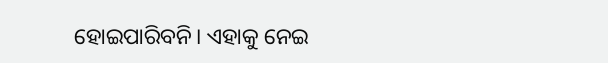ହୋଇପାରିବନି। ଏହାକୁ ନେଇ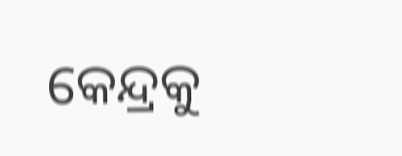କେନ୍ଦ୍ରକୁ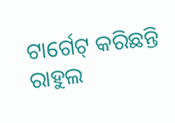ଟାର୍ଗେଟ୍ କରିଛନ୍ତି ରାହୁଲ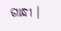ଗାନ୍ଧୀ ।